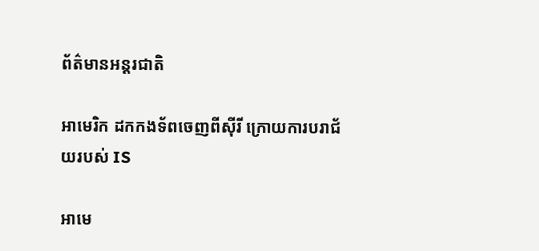ព័ត៌មានអន្តរជាតិ

អាមេរិក ដកកងទ័ពចេញពីស៊ីរី ក្រោយការបរាជ័យរបស់ IS

អាមេ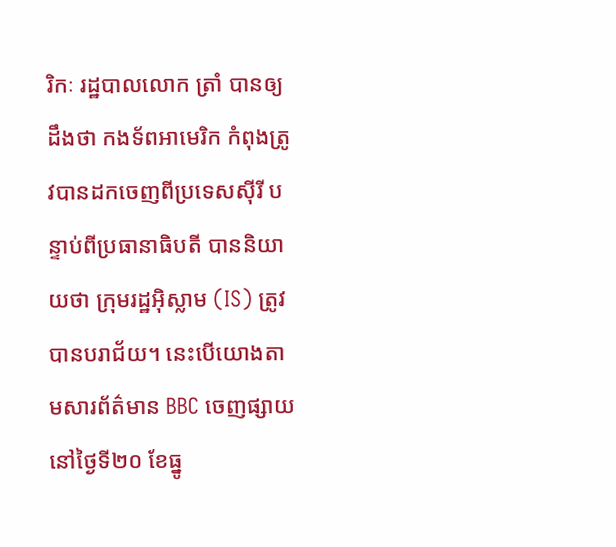រិកៈ រដ្ឋបាលលោក ត្រាំ បានឲ្យដឹងថា កងទ័ពអាមេរិក កំពុងត្រូវបានដកចេញពីប្រទេសស៊ីរី បន្ទាប់ពីប្រធានាធិបតី បាននិយាយថា ក្រុមរដ្ឋអ៊ិស្លាម (IS) ត្រូវបានបរាជ័យ។ នេះបើយោងតាមសារព័ត៌មាន BBC ចេញផ្សាយនៅថ្ងៃទី២០ ខែធ្នូ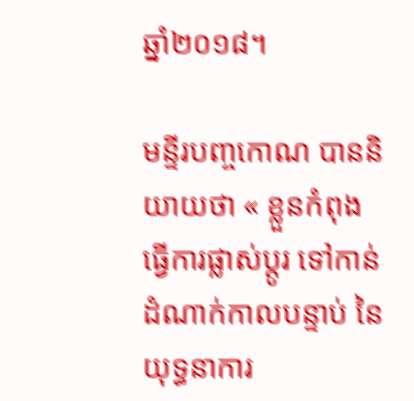ឆ្នាំ២០១៨។

មន្ទីរបញ្ចកោណ បាននិយាយថា « ខ្លួនកំពុងធ្វើការផ្លាស់ប្តូរ ទៅកាន់ដំណាក់កាលបន្ទាប់ នៃយុទ្ធនាការ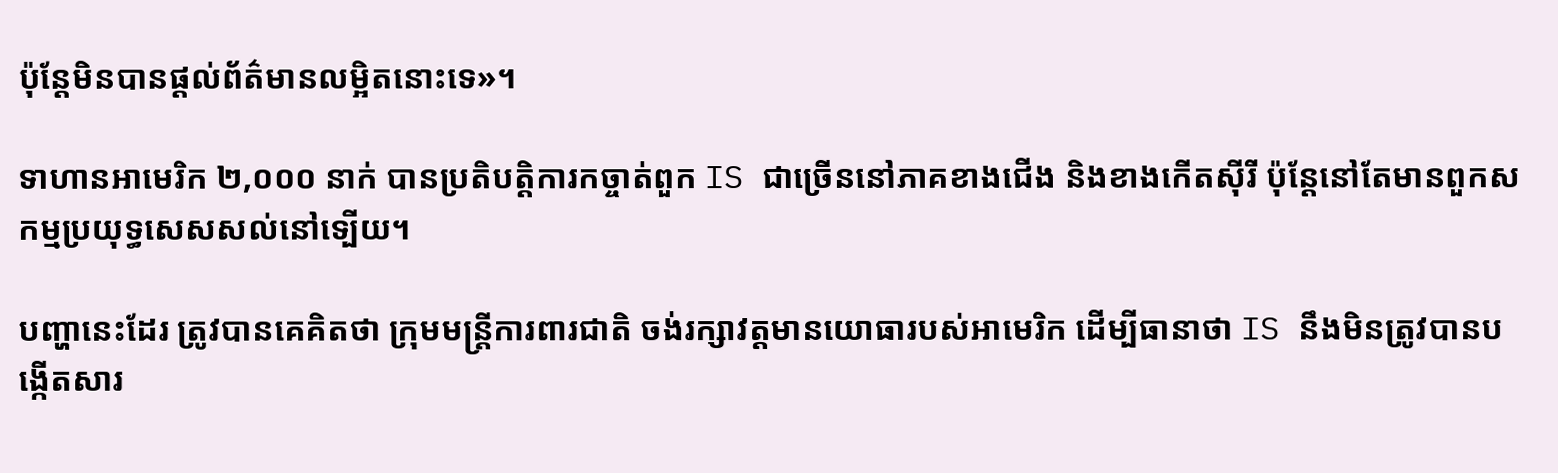ប៉ុន្តែមិនបានផ្តល់ព័ត៌មានលម្អិតនោះទេ»។

ទាហានអាមេរិក ២,០០០ នាក់ បានប្រតិបត្តិការកច្ចាត់ពួក IS ជាច្រើននៅភាគខាងជើង និងខាងកើតស៊ីរី ប៉ុន្ដែនៅតែមានពួកសកម្មប្រយុទ្ធសេសសល់នៅទ្បើយ។

បញ្ហានេះដែរ ត្រូវបានគេគិតថា ក្រុមមន្រ្តីការពារជាតិ ចង់រក្សាវត្តមានយោធារបស់អាមេរិក ដើម្បីធានាថា IS នឹងមិនត្រូវបានបង្កើតសារ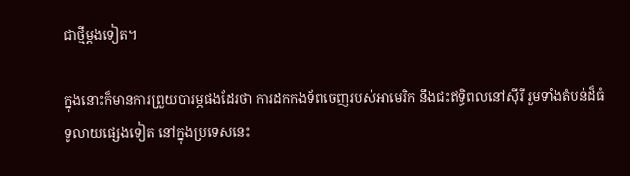ជាថ្មីម្ដងទៀត។

ក្នុងនោះក៏មានការព្រួយបារម្ភផងដែរថា ការដកកងទ័ពចេញរបស់អាមេរិក នឹងជះឥទ្ធិពលនៅស៊ីរី រួមទាំងតំបន់ដ៏ធំទូលាយផ្សេងទៀត នៅក្នុងប្រទេសនេះ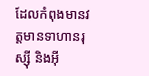ដែលកំពុងមានវត្តមានទាហានរុស្ស៊ី និងអ៊ី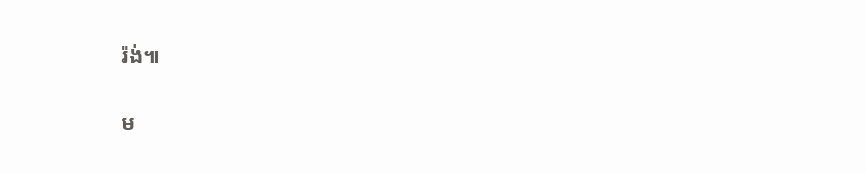រ៉ង់៕

ម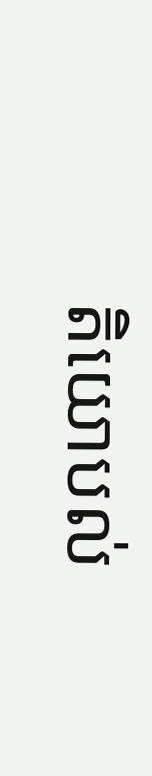តិយោបល់